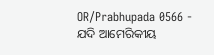OR/Prabhupada 0566 - ଯଦି ଆମେରିକୀୟ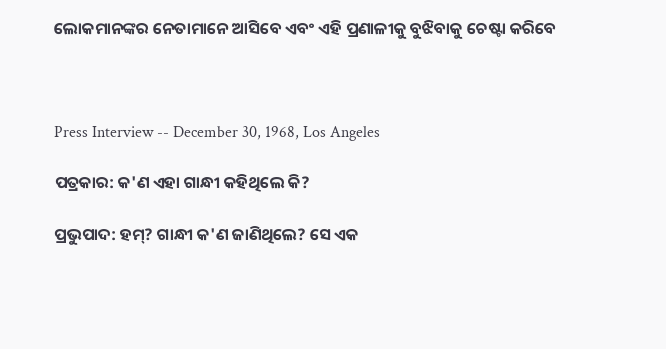ଲୋକମାନଙ୍କର ନେତାମାନେ ଆସିବେ ଏବଂ ଏହି ପ୍ରଣାଳୀକୁ ବୁଝିବାକୁ ଚେଷ୍ଟା କରିବେ



Press Interview -- December 30, 1968, Los Angeles

ପତ୍ରକାର: କ'ଣ ଏହା ଗାନ୍ଧୀ କହିଥିଲେ କି?

ପ୍ରଭୁପାଦ: ହମ୍? ଗାନ୍ଧୀ କ'ଣ ଜାଣିଥିଲେ? ସେ ଏକ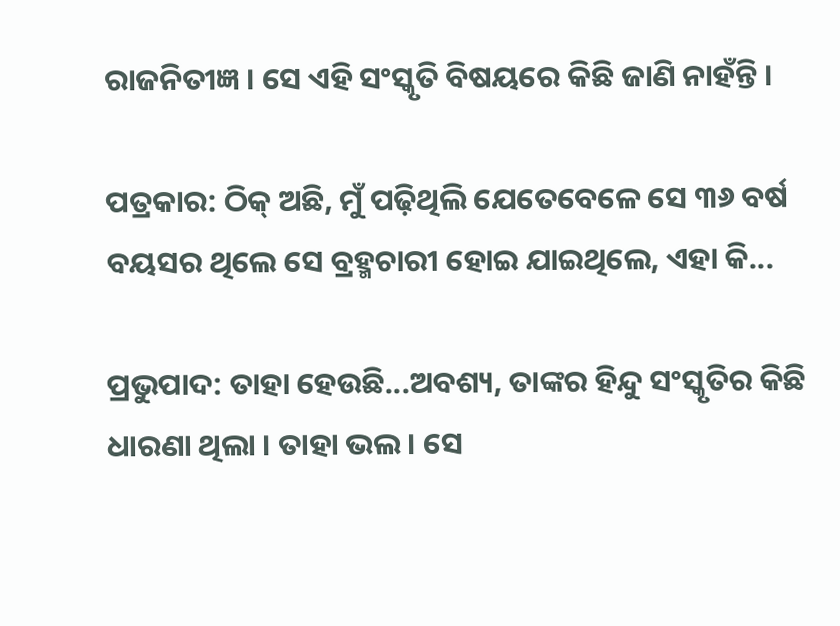ରାଜନିତୀଜ୍ଞ । ସେ ଏହି ସଂସ୍କୃତି ବିଷୟରେ କିଛି ଜାଣି ନାହଁନ୍ତି ।

ପତ୍ରକାର: ଠିକ୍ ଅଛି, ମୁଁ ପଢ଼ିଥିଲି ଯେତେବେଳେ ସେ ୩୬ ବର୍ଷ ବୟସର ଥିଲେ ସେ ବ୍ରହ୍ମଚାରୀ ହୋଇ ଯାଇଥିଲେ, ଏହା କି...

ପ୍ରଭୁପାଦ: ତାହା ହେଉଛି...ଅବଶ୍ୟ, ତାଙ୍କର ହିନ୍ଦୁ ସଂସ୍କୃତିର କିଛି ଧାରଣା ଥିଲା । ତାହା ଭଲ । ସେ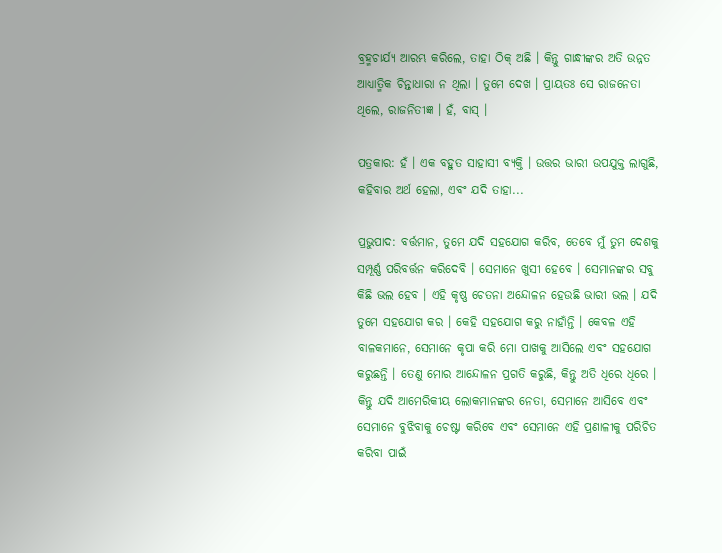ବ୍ରହ୍ମଚାର୍ଯ୍ୟ ଆରମ୍ଭ କରିଲେ, ତାହା ଠିକ୍ ଅଛି । କିନ୍ତୁ ଗାନ୍ଧୀଙ୍କର ଅତି ଉନ୍ନତ ଆଧ୍ୟାତ୍ମିକ ଚିନ୍ତାଧାରା ନ ଥିଲା । ତୁମେ ଦେଖ । ପ୍ରାୟତଃ ସେ ରାଜନେତା ଥିଲେ, ରାଜନିତୀଜ୍ଞ । ହଁ, ବାସ୍ ।

ପତ୍ରକାର: ହଁ । ଏକ ବହୁତ ସାହାସୀ ବ୍ୟକ୍ତି । ଉତ୍ତର ଭାରୀ ଉପଯୁକ୍ତ ଲାଗୁଛି, କହିବାର ଅର୍ଥ ହେଲା, ଏବଂ ଯଦି ତାହା...

ପ୍ରଭୁପାଦ: ବର୍ତ୍ତମାନ, ତୁମେ ଯଦି ସହଯୋଗ କରିବ, ତେବେ ମୁଁ ତୁମ ଦେଶକୁ ସମ୍ପୂର୍ଣ୍ଣ ପରିବର୍ତ୍ତନ କରିଦେବି । ସେମାନେ ଖୁସୀ ହେବେ । ସେମାନଙ୍କର ସବୁ କିଛି ଭଲ ହେବ । ଏହି କୃଷ୍ଣ ଚେତନା ଅନ୍ଦୋଳନ ହେଉଛି ଭାରୀ ଭଲ । ଯଦି ତୁମେ ସହଯୋଗ କର । କେହି ସହଯୋଗ କରୁ ନାହାଁନ୍ତି । କେବଳ ଏହି ବାଳକମାନେ, ସେମାନେ କୃପା କରି ମୋ ପାଖକୁ ଆସିଲେ ଏବଂ ସହଯୋଗ କରୁଛନ୍ତି । ତେଣୁ ମୋର ଆନ୍ଦୋଳନ ପ୍ରଗତି କରୁଛି, କିନ୍ତୁ ଅତି ଧିରେ ଧିରେ । କିନ୍ତୁ ଯଦି ଆମେରିକୀୟ ଲୋକମାନଙ୍କର ନେତା, ସେମାନେ ଆସିବେ ଏବଂ ସେମାନେ ବୁଝିବାକୁ ଚେଷ୍ଟା କରିବେ ଏବଂ ସେମାନେ ଏହି ପ୍ରଣାଳୀକୁ ପରିଚିତ କରିବା ପାଇଁ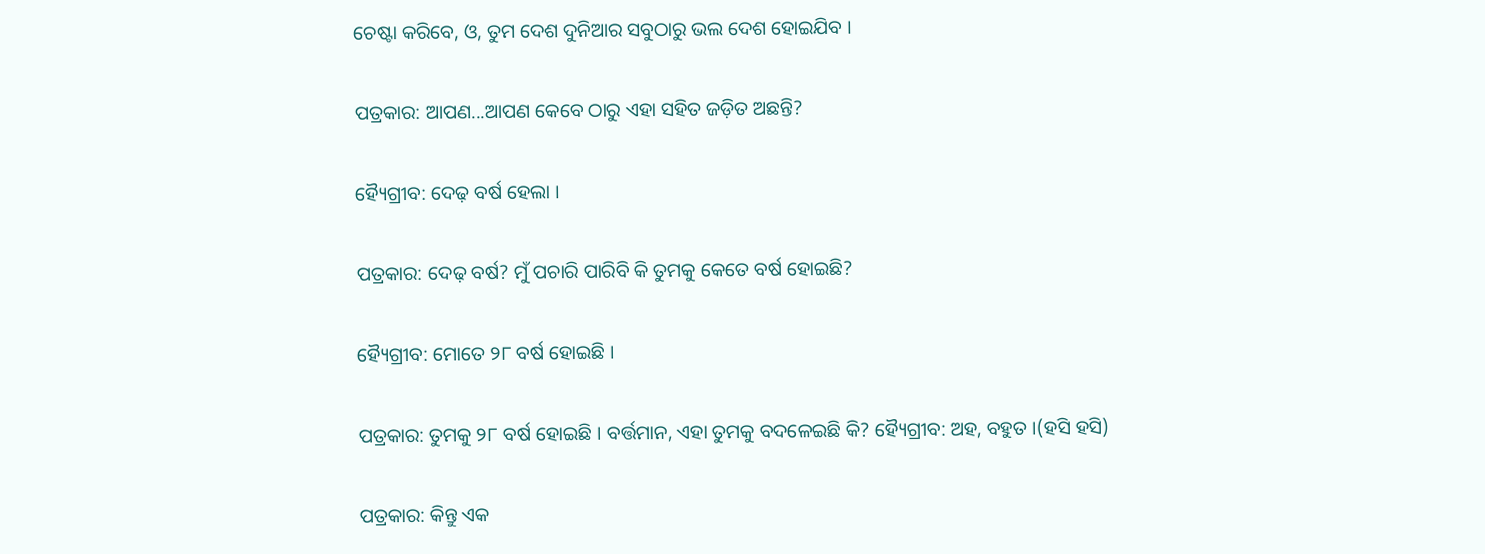ଚେଷ୍ଟା କରିବେ, ଓ, ତୁମ ଦେଶ ଦୁନିଆର ସବୁଠାରୁ ଭଲ ଦେଶ ହୋଇଯିବ ।

ପତ୍ରକାର: ଆପଣ...ଆପଣ କେବେ ଠାରୁ ଏହା ସହିତ ଜଡ଼ିତ ଅଛନ୍ତି?

ହ୍ୟୈଗ୍ରୀବ: ଦେଢ଼ ବର୍ଷ ହେଲା ।

ପତ୍ରକାର: ଦେଢ଼ ବର୍ଷ? ମୁଁ ପଚାରି ପାରିବି କି ତୁମକୁ କେତେ ବର୍ଷ ହୋଇଛି?

ହ୍ୟୈଗ୍ରୀବ: ମୋତେ ୨୮ ବର୍ଷ ହୋଇଛି ।

ପତ୍ରକାର: ତୁମକୁ ୨୮ ବର୍ଷ ହୋଇଛି । ବର୍ତ୍ତମାନ, ଏହା ତୁମକୁ ବଦଳେଇଛି କି? ହ୍ୟୈଗ୍ରୀବ: ଅହ, ବହୁତ ।(ହସି ହସି)

ପତ୍ରକାର: କିନ୍ତୁ ଏକ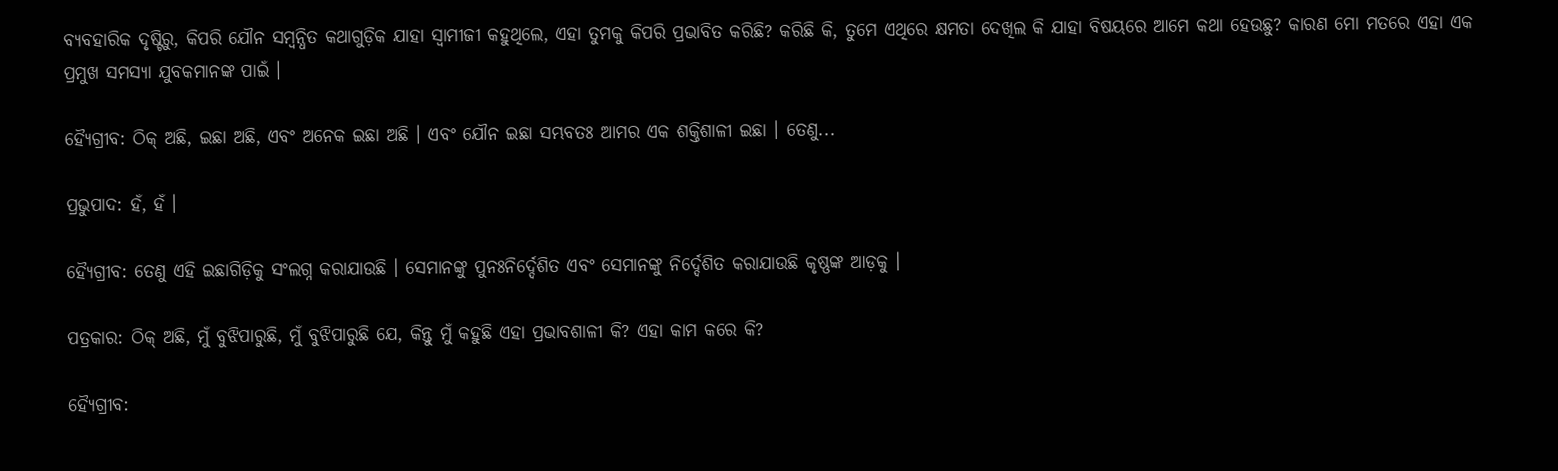ବ୍ୟବହାରିକ ଦୃଷ୍ଟିରୁ, କିପରି ଯୌନ ସମ୍ଵନ୍ଧିତ କଥାଗୁଡ଼ିକ ଯାହା ସ୍ଵାମୀଜୀ କହୁଥିଲେ, ଏହା ତୁମକୁ କିପରି ପ୍ରଭାବିତ କରିଛି? କରିଛି କି, ତୁମେ ଏଥିରେ କ୍ଷମତା ଦେଖିଲ କି ଯାହା ବିଷୟରେ ଆମେ କଥା ହେଉଛୁ? କାରଣ ମୋ ମତରେ ଏହା ଏକ ପ୍ରମୁଖ ସମସ୍ୟା ଯୁବକମାନଙ୍କ ପାଇଁ ।

ହ୍ୟୈଗ୍ରୀବ: ଠିକ୍ ଅଛି, ଇଛା ଅଛି, ଏବଂ ଅନେକ ଇଛା ଅଛି । ଏବଂ ଯୌନ ଇଛା ସମ୍ଭବତଃ ଆମର ଏକ ଶକ୍ତିଶାଳୀ ଇଛା । ତେଣୁ...

ପ୍ରଭୁପାଦ: ହଁ, ହଁ ।

ହ୍ୟୈଗ୍ରୀବ: ତେଣୁ ଏହି ଇଛାଗିଡ଼ିକୁ ସଂଲଗ୍ନ କରାଯାଉଛି । ସେମାନଙ୍କୁ ପୁନଃନିର୍ଦ୍ଦେଶିତ ଏବଂ ସେମାନଙ୍କୁ ନିର୍ଦ୍ଦେଶିତ କରାଯାଉଛି କୃଷ୍ଣଙ୍କ ଆଡ଼କୁ ।

ପତ୍ରକାର: ଠିକ୍ ଅଛି, ମୁଁ ବୁଝିପାରୁଛି, ମୁଁ ବୁଝିପାରୁଛି ଯେ, କିନ୍ତୁ ମୁଁ କହୁଛି ଏହା ପ୍ରଭାବଶାଳୀ କି? ଏହା କାମ କରେ କି?

ହ୍ୟୈଗ୍ରୀବ: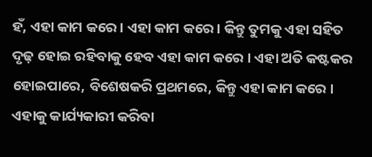ହଁ, ଏହା କାମ କରେ । ଏହା କାମ କରେ । କିନ୍ତୁ ତୁମକୁ ଏହା ସହିତ ଦୃଢ଼ ହୋଇ ରହିବାକୁ ହେବ ଏହା କାମ କରେ । ଏହା ଅତି କଷ୍ଟକର ହୋଇପାରେ, ବିଶେଷକରି ପ୍ରଥମରେ, କିନ୍ତୁ ଏହା କାମ କରେ । ଏହାକୁ କାର୍ଯ୍ୟକାରୀ କରିବା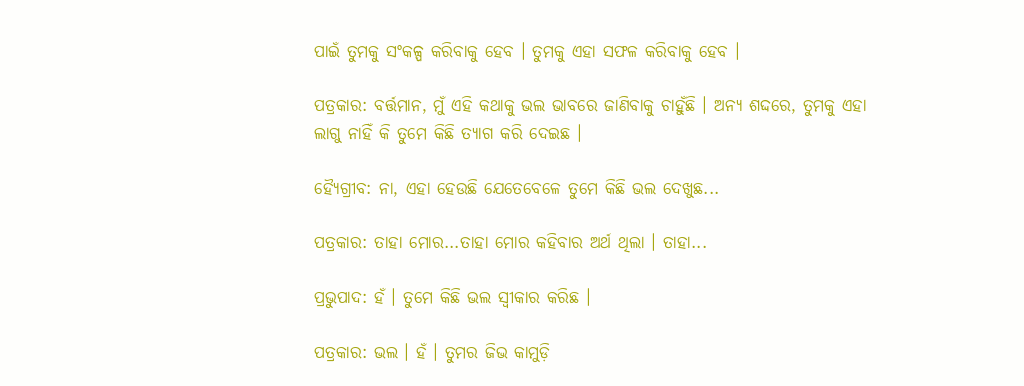ପାଇଁ ତୁମକୁ ସଂକଳ୍ପ କରିବାକୁ ହେବ । ତୁମକୁ ଏହା ସଫଳ କରିବାକୁ ହେବ ।

ପତ୍ରକାର: ବର୍ତ୍ତମାନ, ମୁଁ ଏହି କଥାକୁ ଭଲ ଭାବରେ ଜାଣିବାକୁ ଚାହୁଁଛି । ଅନ୍ୟ ଶଦ୍ଦରେ, ତୁମକୁ ଏହା ଲାଗୁ ନାହିଁ କି ତୁମେ କିଛି ତ୍ୟାଗ କରି ଦେଇଛ ।

ହ୍ୟୈଗ୍ରୀବ: ନା, ଏହା ହେଉଛି ଯେତେବେଳେ ତୁମେ କିଛି ଭଲ ଦେଖୁଛ...

ପତ୍ରକାର: ତାହା ମୋର...ତାହା ମୋର କହିବାର ଅର୍ଥ ଥିଲା । ତାହା...

ପ୍ରଭୁପାଦ: ହଁ । ତୁମେ କିଛି ଭଲ ସ୍ଵୀକାର କରିଛ ।

ପତ୍ରକାର: ଭଲ । ହଁ । ତୁମର ଜିଭ କାମୁଡ଼ି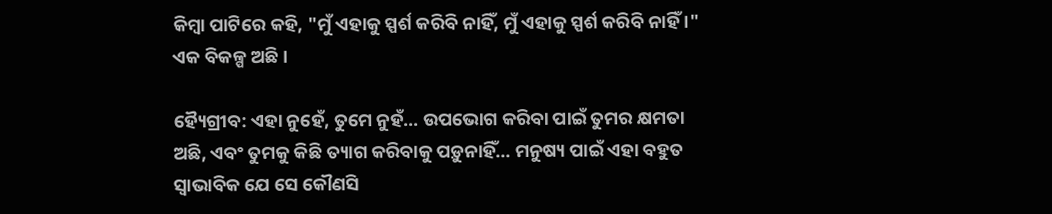କିମ୍ଵା ପାଟିରେ କହି, "ମୁଁ ଏହାକୁ ସ୍ପର୍ଶ କରିବି ନାହିଁ, ମୁଁ ଏହାକୁ ସ୍ପର୍ଶ କରିବି ନାହିଁ ।" ଏକ ବିକଳ୍ପ ଅଛି ।

ହ୍ୟୈଗ୍ରୀବ: ଏହା ନୁହେଁ, ତୁମେ ନୁହଁ... ଉପଭୋଗ କରିବା ପାଇଁ ତୁମର କ୍ଷମତା ଅଛି, ଏବଂ ତୁମକୁ କିଛି ତ୍ୟାଗ କରିବାକୁ ପଡ଼ୁନାହିଁ... ମନୁଷ୍ୟ ପାଇଁ ଏହା ବହୁତ ସ୍ଵାଭାବିକ ଯେ ସେ କୌଣସି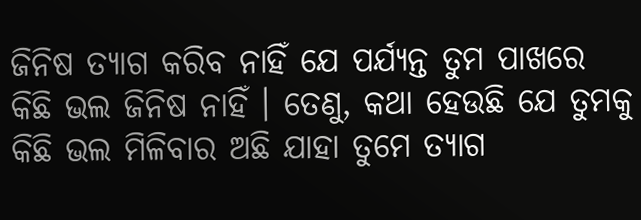ଜିନିଷ ତ୍ୟାଗ କରିବ ନାହିଁ ଯେ ପର୍ଯ୍ୟନ୍ତ ତୁମ ପାଖରେ କିଛି ଭଲ ଜିନିଷ ନାହିଁ । ତେଣୁ, କଥା ହେଉଛି ଯେ ତୁମକୁ କିଛି ଭଲ ମିଳିବାର ଅଛି ଯାହା ତୁମେ ତ୍ୟାଗ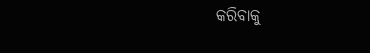କରିବାକୁ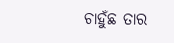ଚାହୁଁଛ ତାର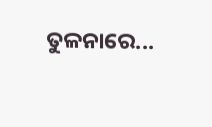ତୁଳନାରେ...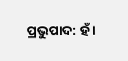ପ୍ରଭୁପାଦ: ହଁ ।